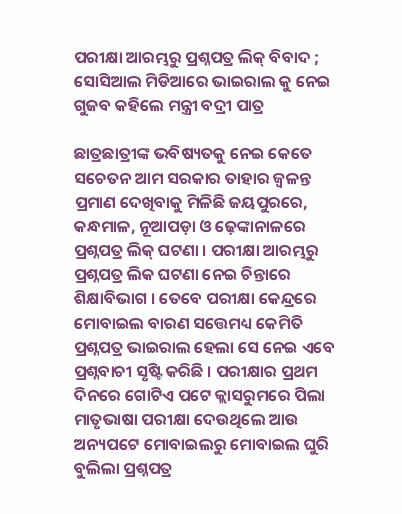ପରୀକ୍ଷା ଆରମ୍ଭରୁ ପ୍ରଶ୍ନପତ୍ର ଲିକ୍ ବିବାଦ ; ସୋସିଆଲ ମିଡିଆରେ ଭାଇରାଲ କୁ ନେଇ ଗୁଜବ କହିଲେ ମନ୍ତ୍ରୀ ବଦ୍ରୀ ପାତ୍ର

ଛାତ୍ରଛାତ୍ରୀଙ୍କ ଭବିଷ୍ୟତକୁ ନେଇ କେତେ ସଚେତନ ଆମ ସରକାର ତାହାର ଜ୍ୱଳନ୍ତ ପ୍ରମାଣ ଦେଖିବାକୁ ମିଳିଛି ଜୟପୁରରେ, କନ୍ଧମାଳ, ନୂଆପଡ଼ା ଓ ଢ଼େଙ୍କାନାଳରେ ପ୍ରଶ୍ନପତ୍ର ଲିକ୍ ଘଟଣା । ପରୀକ୍ଷା ଆରମ୍ଭରୁ ପ୍ରଶ୍ନପତ୍ର ଲିକ ଘଟଣା ନେଇ ଚିନ୍ତାରେ ଶିକ୍ଷାବିଭାଗ । ତେବେ ପରୀକ୍ଷା କେନ୍ଦ୍ରରେ ମୋବାଇଲ ବାରଣ ସତ୍ତେମଧ୍ୟ କେମିତି ପ୍ରଶ୍ନପତ୍ର ଭାଇରାଲ ହେଲା ସେ ନେଇ ଏବେ ପ୍ରଶ୍ନବାଚୀ ସୃଷ୍ଟି କରିଛି । ପରୀକ୍ଷାର ପ୍ରଥମ ଦିନରେ ଗୋଟିଏ ପଟେ କ୍ଲାସରୁମରେ ପିଲା ମାତୃଭାଷା ପରୀକ୍ଷା ଦେଉଥିଲେ ଆଉ ଅନ୍ୟପଟେ ମୋବାଇଲରୁ ମୋବାଇଲ ଘୁରି ବୁଲିଲା ପ୍ରଶ୍ନପତ୍ର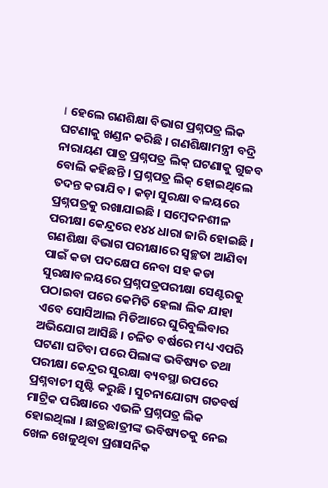। ହେଲେ ଗଣଶିକ୍ଷା ବିଭାଗ ପ୍ରଶ୍ନପତ୍ର ଲିକ ଘଟଣାକୁ ଖଣ୍ଡନ କରିଛି । ଗଣଶିକ୍ଷାମନ୍ତ୍ରୀ ବଦ୍ରି ନାରାୟଣ ପାତ୍ର ପ୍ରଶ୍ନପତ୍ର ଲିକ୍ ଘଟଣାକୁ ଗୁଜବ ବୋଲି କହିଛନ୍ତି । ପ୍ରଶ୍ନପତ୍ର ଲିକ୍ ହୋଇଥିଲେ ତଦନ୍ତ କରାଯିବ । କଡ଼ା ସୁରକ୍ଷା ବଳୟରେ ପ୍ରଶ୍ନପତ୍ରକୁ ରଖାଯାଇଛି । ସମ୍ବେଦନଶୀଳ ପରୀକ୍ଷା କେନ୍ଦ୍ରରେ ୧୪୪ ଧାରା ଜାରି ହୋଇଛି ।
ଗଣଶିକ୍ଷା ବିଭାଗ ପରୀକ୍ଷାରେ ସ୍ୱଚ୍ଛତା ଆଣିବା ପାଇଁ କଡା ପଦକ୍ଷେପ ନେବା ସହ କଡା ସୁରକ୍ଷାବଳୟରେ ପ୍ରଶ୍ନପତ୍ରପରୀକ୍ଷା ସେଣ୍ଟରକୁ ପଠାଇବା ପରେ କେମିତି ହେଲା ଲିକ ଯାହା ଏବେ ସୋସିଆଲ ମିଡିଆରେ ଘୁରିବୁଲିବାର ଅଭିଯୋଗ ଆସିଛି । ଚଳିତ ବର୍ଷରେ ମଧ୍ୟ ଏପରି ଘଟଣା ଘଟିବା ପରେ ପିଲାଙ୍କ ଭବିଷ୍ୟତ ତଥା ପରୀକ୍ଷା କେନ୍ଦ୍ରର ସୁରକ୍ଷା ବ୍ୟବସ୍ଥା ଉପରେ ପ୍ରଶ୍ନବାଚୀ ସୃଷ୍ଟି କରୁଛି । ସୁଚନାଯୋଗ୍ୟ ଗତବର୍ଷ ମାଟ୍ରିକ ପରିକ୍ଷାରେ ଏଭଳି ପ୍ରଶ୍ନପତ୍ର ଲିକ ହୋଇଥିଲା । ଛାତ୍ରଛାତ୍ରୀଙ୍କ ଭବିଷ୍ୟତକୁ ନେଇ ଖେଳ ଖେଳୁଥିବା ପ୍ରଶାସନିକ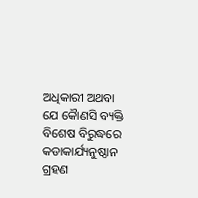ଅଧିକାରୀ ଅଥବା ଯେ କୈାଣସି ବ୍ୟକ୍ତି ବିଶେଷ ବିରୁଦ୍ଧରେ କଡାକାର୍ଯ୍ୟନୁଷ୍ଠାନ ଗ୍ରହଣ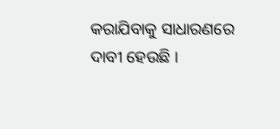କରାଯିବାକୁ ସାଧାରଣରେ ଦାବୀ ହେଉଛି ।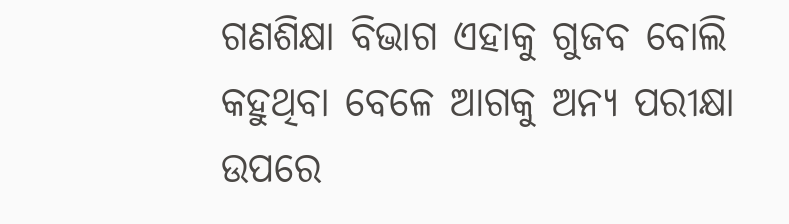ଗଣଶିକ୍ଷା ବିଭାଗ ଏହାକୁ ଗୁଜବ ବୋଲି କହୁଥିବା ବେଳେ ଆଗକୁ ଅନ୍ୟ ପରୀକ୍ଷା ଉପରେ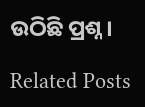ଉଠିଛି ପ୍ରଶ୍ନ ।

Related Posts